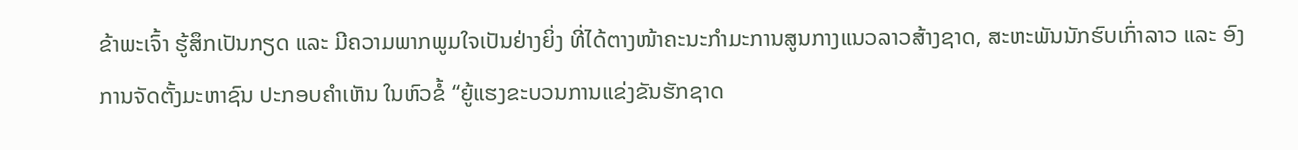ຂ້າພະເຈົ້າ ຮູ້ສຶກເປັນກຽດ ແລະ ມີຄວາມພາກພູມໃຈເປັນຢ່າງຍິ່ງ ທີ່ໄດ້ຕາງໜ້າຄະນະກຳມະການສູນກາງແນວລາວສ້າງຊາດ, ສະຫະພັນນັກຮົບເກົ່າລາວ ແລະ ອົງການຈັດຕັ້ງມະຫາຊົນ ປະກອບຄຳເຫັນ ໃນຫົວຂໍ້ “ຍູ້ແຮງຂະບວນການແຂ່ງຂັນຮັກຊາດ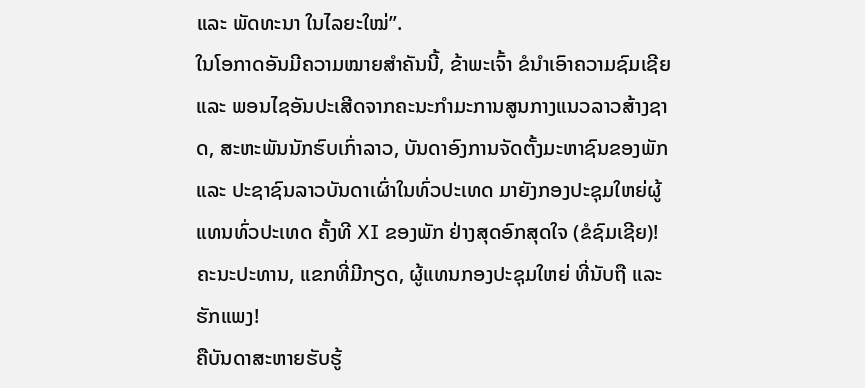ແລະ ພັດທະນາ ໃນໄລຍະໃໝ່”.
ໃນໂອກາດອັນມີຄວາມໝາຍສຳຄັນນີ້, ຂ້າພະເຈົ້າ ຂໍນຳເອົາຄວາມຊົມເຊີຍ ແລະ ພອນໄຊອັນປະເສີດຈາກຄະນະກໍາມະການສູນກາງແນວລາວສ້າງຊາດ, ສະຫະພັນນັກຮົບເກົ່າລາວ, ບັນດາອົງການຈັດຕັ້ງມະຫາຊົນຂອງພັກ ແລະ ປະຊາຊົນລາວບັນດາເຜົ່າໃນທົ່ວປະເທດ ມາຍັງກອງປະຊຸມໃຫຍ່ຜູ້ແທນທົ່ວປະເທດ ຄັ້ງທີ XI ຂອງພັກ ຢ່າງສຸດອົກສຸດໃຈ (ຂໍຊົມເຊີຍ)!
ຄະນະປະທານ, ແຂກທີ່ມີກຽດ, ຜູ້ແທນກອງປະຊຸມໃຫຍ່ ທີ່ນັບຖື ແລະຮັກແພງ!
ຄືບັນດາສະຫາຍຮັບຮູ້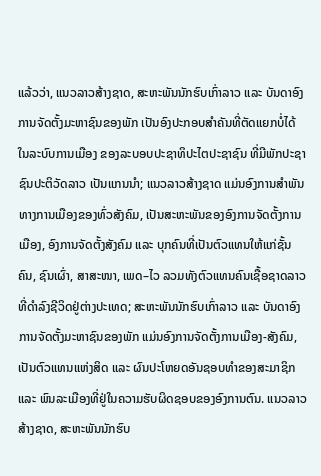ແລ້ວວ່າ, ແນວລາວສ້າງຊາດ, ສະຫະພັນນັກຮົບເກົ່າລາວ ແລະ ບັນດາອົງການຈັດຕັ້ງມະຫາຊົນຂອງພັກ ເປັນອົງປະກອບສໍາຄັນທີ່ຕັດແຍກບໍ່ໄດ້ ໃນລະບົບການເມືອງ ຂອງລະບອບປະຊາທິປະໄຕປະຊາຊົນ ທີ່ມີພັກປະຊາຊົນປະຕິວັດລາວ ເປັນແກນນໍາ; ແນວລາວສ້າງຊາດ ແມ່ນອົງການສໍາພັນທາງການເມືອງຂອງທົ່ວສັງຄົມ, ເປັນສະຫະພັນຂອງອົງການຈັດຕັ້ງການເມືອງ, ອົງການຈັດຕັ້ງສັງຄົມ ແລະ ບຸກຄົນທີ່ເປັນຕົວແທນໃຫ້ແກ່ຊັ້ນຄົນ, ຊົນເຜົ່າ, ສາສະໜາ, ເພດ–ໄວ ລວມທັງຕົວແທນຄົນເຊື້ອຊາດລາວ ທີ່ດໍາລົງຊີວິດຢູ່ຕ່າງປະເທດ; ສະຫະພັນນັກຮົບເກົ່າລາວ ແລະ ບັນດາອົງການຈັດຕັ້ງມະຫາຊົນຂອງພັກ ແມ່ນອົງການຈັດຕັ້ງການເມືອງ-ສັງຄົມ, ເປັນຕົວແທນແຫ່ງສິດ ແລະ ຜົນປະໂຫຍດອັນຊອບທໍາຂອງສະມາຊິກ ແລະ ພົນລະເມືອງທີ່ຢູ່ໃນຄວາມຮັບຜິດຊອບຂອງອົງການຕົນ. ແນວລາວສ້າງຊາດ, ສະຫະພັນນັກຮົບ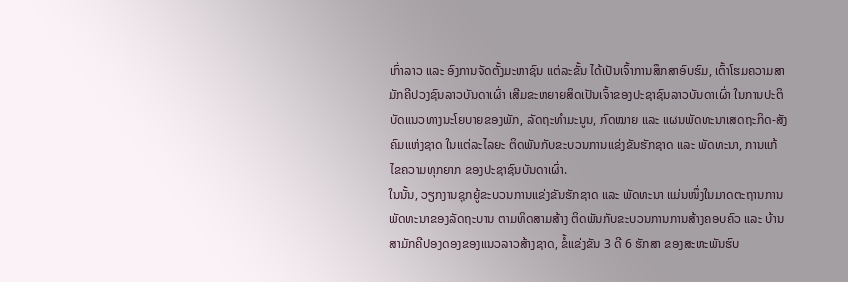ເກົ່າລາວ ແລະ ອົງການຈັດຕັ້ງມະຫາຊົນ ແຕ່ລະຂັ້ນ ໄດ້ເປັນເຈົ້າການສຶກສາອົບຮົມ, ເຕົ້າໂຮມຄວາມສາມັກຄີປວງຊົນລາວບັນດາເຜົ່າ ເສີມຂະຫຍາຍສິດເປັນເຈົ້າຂອງປະຊາຊົນລາວບັນດາເຜົ່າ ໃນການປະຕິບັດແນວທາງນະໂຍບາຍຂອງພັກ, ລັດຖະທຳມະນູນ, ກົດໝາຍ ແລະ ແຜນພັດທະນາເສດຖະກິດ-ສັງຄົມແຫ່ງຊາດ ໃນແຕ່ລະໄລຍະ ຕິດພັນກັບຂະບວນການແຂ່ງຂັນຮັກຊາດ ແລະ ພັດທະນາ, ການແກ້ໄຂຄວາມທຸກຍາກ ຂອງປະຊາຊົນບັນດາເຜົ່າ.
ໃນນັ້ນ, ວຽກງານຊຸກຍູ້ຂະບວນການແຂ່ງຂັນຮັກຊາດ ແລະ ພັດທະນາ ແມ່ນໜຶ່ງໃນມາດຕະຖານການພັດທະນາຂອງລັດຖະບານ ຕາມທິດສາມສ້າງ ຕິດພັນກັບຂະບວນການການສ້າງຄອບຄົວ ແລະ ບ້ານສາມັກຄີປອງດອງຂອງແນວລາວສ້າງຊາດ, ຂໍ້ແຂ່ງຂັນ 3 ດີ 6 ຮັກສາ ຂອງສະຫະພັນຮົບ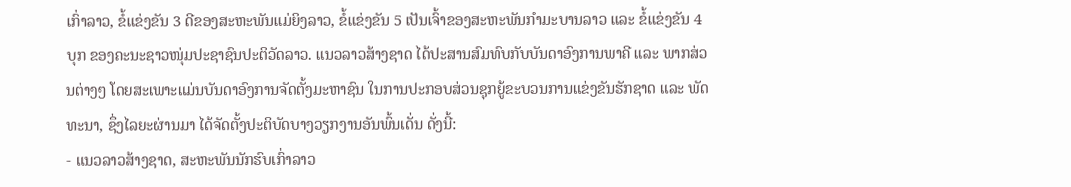ເກົ່າລາວ, ຂໍ້ແຂ່ງຂັນ 3 ດີຂອງສະຫະພັນແມ່ຍິງລາວ, ຂໍ້ແຂ່ງຂັນ 5 ເປັນເຈົ້າຂອງສະຫະພັນກໍາມະບານລາວ ແລະ ຂໍ້ແຂ່ງຂັນ 4 ບຸກ ຂອງຄະນະຊາວໜຸ່ມປະຊາຊົນປະຕິວັດລາວ. ແນວລາວສ້າງຊາດ ໄດ້ປະສານສົມທົບກັບບັນດາອົງການພາຄີ ແລະ ພາກສ່ວນຕ່າງໆ ໂດຍສະເພາະແມ່ນບັນດາອົງການຈັດຕັ້ງມະຫາຊົນ ໃນການປະກອບສ່ວນຊຸກຍູ້ຂະບວນການແຂ່ງຂັນຮັກຊາດ ແລະ ພັດທະນາ, ຊຶ່ງໄລຍະຜ່ານມາ ໄດ້ຈັດຕັ້ງປະຕິບັດບາງວຽກງານອັນພົ້ນເດັ່ນ ດັ່ງນີ້:
- ແນວລາວສ້າງຊາດ, ສະຫະພັນນັກຮົບເກົ່າລາວ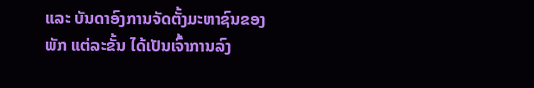ແລະ ບັນດາອົງການຈັດຕັ້ງມະຫາຊົນຂອງພັກ ແຕ່ລະຂັ້ນ ໄດ້ເປັນເຈົ້າການລົງ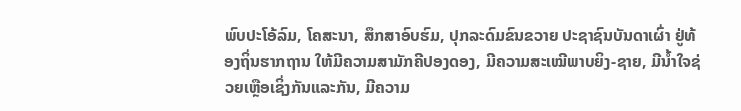ພົບປະໂອ້ລົມ, ໂຄສະນາ, ສຶກສາອົບຮົມ, ປຸກລະດົມຂົນຂວາຍ ປະຊາຊົນບັນດາເຜົ່າ ຢູ່ທ້ອງຖິ່ນຮາກຖານ ໃຫ້ມີຄວາມສາມັກຄີປອງດອງ, ມີຄວາມສະເໝີພາບຍິງ-ຊາຍ, ມີນໍ້າໃຈຊ່ວຍເຫຼືອເຊິ່ງກັນແລະກັນ, ມີຄວາມ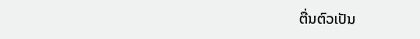ຕື່ນຕົວເປັນ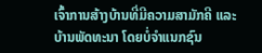ເຈົ້າການສ້າງບ້ານທີ່ມີຄວາມສາມັກຄີ ແລະ ບ້ານພັດທະນາ ໂດຍບໍ່ຈໍາແນກຊົນ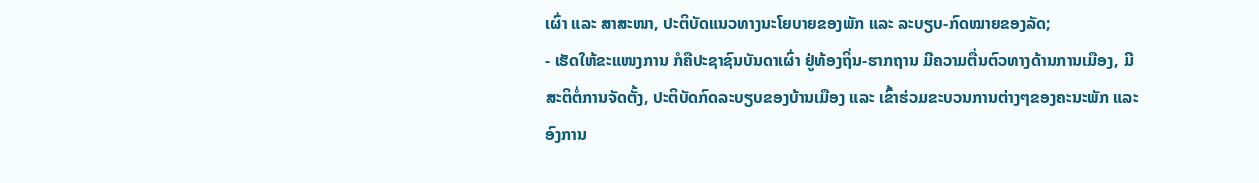ເຜົ່າ ແລະ ສາສະໜາ, ປະຕິບັດແນວທາງນະໂຍບາຍຂອງພັກ ແລະ ລະບຽບ-ກົດໝາຍຂອງລັດ;
- ເຮັດໃຫ້ຂະແໜງການ ກໍຄືປະຊາຊົນບັນດາເຜົ່າ ຢູ່ທ້ອງຖິ່ນ-ຮາກຖານ ມີຄວາມຕື່ນຕົວທາງດ້ານການເມືອງ, ມີສະຕິຕໍ່ການຈັດຕັ້ງ, ປະຕິບັດກົດລະບຽບຂອງບ້ານເມືອງ ແລະ ເຂົ້າຮ່ວມຂະບວນການຕ່າງໆຂອງຄະນະພັກ ແລະ ອົງການ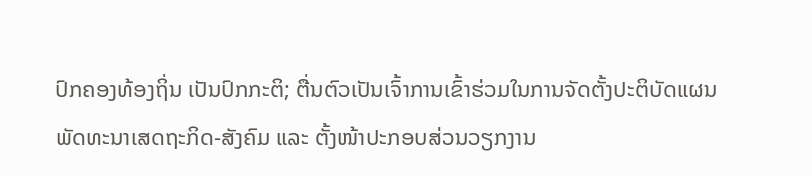ປົກຄອງທ້ອງຖິ່ນ ເປັນປົກກະຕິ; ຕື່ນຕົວເປັນເຈົ້າການເຂົ້າຮ່ວມໃນການຈັດຕັ້ງປະຕິບັດແຜນພັດທະນາເສດຖະກິດ-ສັງຄົມ ແລະ ຕັ້ງໜ້າປະກອບສ່ວນວຽກງານ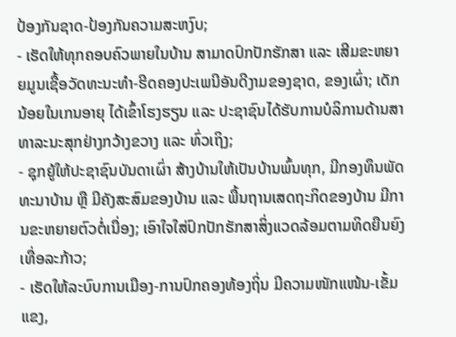ປ້ອງກັນຊາດ-ປ້ອງກັນຄວາມສະຫງົບ;
- ເຮັດໃຫ້ທຸກຄອບຄົວພາຍໃນບ້ານ ສາມາດປົກປັກຮັກສາ ແລະ ເສີມຂະຫຍາຍມູນເຊື້ອວັດທະນະທໍາ-ຮີດຄອງປະເພນີອັນດີງາມຂອງຊາດ, ຂອງເຜົ່າ; ເດັກນ້ອຍໃນເກນອາຍຸ ໄດ້ເຂົ້າໂຮງຮຽນ ແລະ ປະຊາຊົນໄດ້ຮັບການບໍລິການດ້ານສາທາລະນະສຸກຢ່າງກວ້າງຂວາງ ແລະ ທົ່ວເຖິງ;
- ຊຸກຍູ້ໃຫ້ປະຊາຊົນບັນດາເຜົ່າ ສ້າງບ້ານໃຫ້ເປັນບ້ານພົ້ນທຸກ, ມີກອງທຶນພັດທະນາບ້ານ ຫຼື ມີຄັງສະສົມຂອງບ້ານ ແລະ ພື້ນຖານເສດຖະກິດຂອງບ້ານ ມີການຂະຫຍາຍຕົວຕໍ່ເນື່ອງ; ເອົາໃຈໃສ່ປົກປັກຮັກສາສິ່ງແວດລ້ອມຕາມທິດຍືນຍົງເທື່ອລະກ້າວ;
- ເຮັດໃຫ້ລະບົບການເມືອງ-ການປົກຄອງທ້ອງຖິ່ນ ມີຄວາມໜັກແໜ້ນ-ເຂັ້ມແຂງ,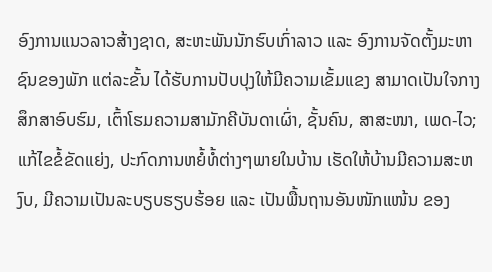ອົງການແນວລາວສ້າງຊາດ, ສະຫະພັນນັກຮົບເກົ່າລາວ ແລະ ອົງການຈັດຕັ້ງມະຫາຊົນຂອງພັກ ແຕ່ລະຂັ້ນ ໄດ້ຮັບການປັບປຸງໃຫ້ມີຄວາມເຂັ້ມແຂງ ສາມາດເປັນໃຈກາງສຶກສາອົບຮົມ, ເຕົ້າໂຮມຄວາມສາມັກຄີບັນດາເຜົ່າ, ຊັ້ນຄົນ, ສາສະໜາ, ເພດ-ໄວ; ແກ້ໄຂຂໍ້ຂັດແຍ່ງ, ປະກົດການຫຍໍ້ທໍ້ຕ່າງໆພາຍໃນບ້ານ ເຮັດໃຫ້ບ້ານມີຄວາມສະຫງົບ, ມີຄວາມເປັນລະບຽບຮຽບຮ້ອຍ ແລະ ເປັນພື້ນຖານອັນໜັກແໜ້ນ ຂອງ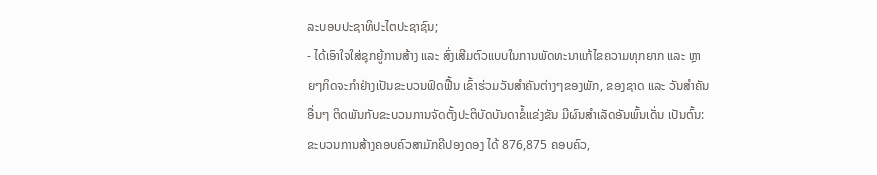ລະບອບປະຊາທິປະໄຕປະຊາຊົນ;
- ໄດ້ເອົາໃຈໃສ່ຊຸກຍູ້ການສ້າງ ແລະ ສົ່ງເສີມຕົວແບບໃນການພັດທະນາແກ້ໄຂຄວາມທຸກຍາກ ແລະ ຫຼາຍໆກິດຈະກໍາຢ່າງເປັນຂະບວນຟົດຟື້ນ ເຂົ້າຮ່ວມວັນສໍາຄັນຕ່າງໆຂອງພັກ, ຂອງຊາດ ແລະ ວັນສໍາຄັນອື່ນໆ ຕິດພັນກັບຂະບວນການຈັດຕັ້ງປະຕິບັດບັນດາຂໍ້ແຂ່ງຂັນ ມີຜົນສຳເລັດອັນພົ້ນເດັ່ນ ເປັນຕົ້ນ: ຂະບວນການສ້າງຄອບຄົວສາມັກຄີປອງດອງ ໄດ້ 876,875 ຄອບຄົວ,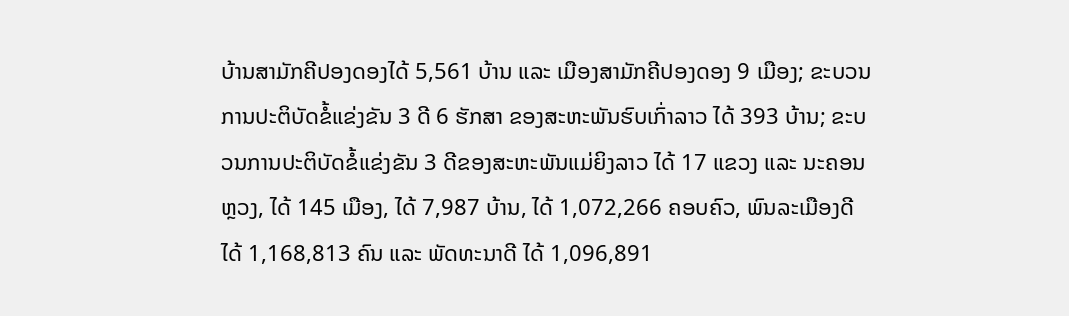ບ້ານສາມັກຄີປອງດອງໄດ້ 5,561 ບ້ານ ແລະ ເມືອງສາມັກຄີປອງດອງ 9 ເມືອງ; ຂະບວນການປະຕິບັດຂໍ້ແຂ່ງຂັນ 3 ດີ 6 ຮັກສາ ຂອງສະຫະພັນຮົບເກົ່າລາວ ໄດ້ 393 ບ້ານ; ຂະບວນການປະຕິບັດຂໍ້ແຂ່ງຂັນ 3 ດີຂອງສະຫະພັນແມ່ຍິງລາວ ໄດ້ 17 ແຂວງ ແລະ ນະຄອນຫຼວງ, ໄດ້ 145 ເມືອງ, ໄດ້ 7,987 ບ້ານ, ໄດ້ 1,072,266 ຄອບຄົວ, ພົນລະເມືອງດີ ໄດ້ 1,168,813 ຄົນ ແລະ ພັດທະນາດີ ໄດ້ 1,096,891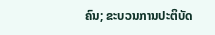ຄົນ; ຂະບວນການປະຕິບັດ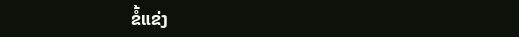ຂໍ້ແຂ່ງ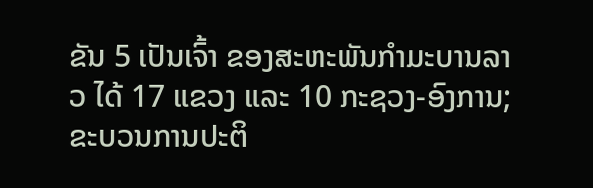ຂັນ 5 ເປັນເຈົ້າ ຂອງສະຫະພັນກໍາມະບານລາວ ໄດ້ 17 ແຂວງ ແລະ 10 ກະຊວງ-ອົງການ; ຂະບວນການປະຕິ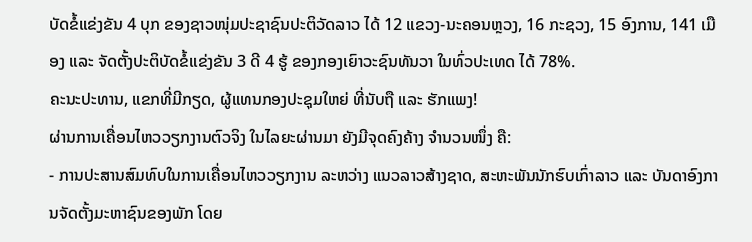ບັດຂໍ້ແຂ່ງຂັນ 4 ບຸກ ຂອງຊາວໜຸ່ມປະຊາຊົນປະຕິວັດລາວ ໄດ້ 12 ແຂວງ-ນະຄອນຫຼວງ, 16 ກະຊວງ, 15 ອົງການ, 141 ເມືອງ ແລະ ຈັດຕັ້ງປະຕິບັດຂໍ້ແຂ່ງຂັນ 3 ດີ 4 ຮູ້ ຂອງກອງເຍົາວະຊົນທັນວາ ໃນທົ່ວປະເທດ ໄດ້ 78%.
ຄະນະປະທານ, ແຂກທີ່ມີກຽດ, ຜູ້ແທນກອງປະຊຸມໃຫຍ່ ທີ່ນັບຖື ແລະ ຮັກແພງ!
ຜ່ານການເຄື່ອນໄຫວວຽກງານຕົວຈິງ ໃນໄລຍະຜ່ານມາ ຍັງມີຈຸດຄົງຄ້າງ ຈຳນວນໜຶ່ງ ຄື:
- ການປະສານສົມທົບໃນການເຄື່ອນໄຫວວຽກງານ ລະຫວ່າງ ແນວລາວສ້າງຊາດ, ສະຫະພັນນັກຮົບເກົ່າລາວ ແລະ ບັນດາອົງການຈັດຕັ້ງມະຫາຊົນຂອງພັກ ໂດຍ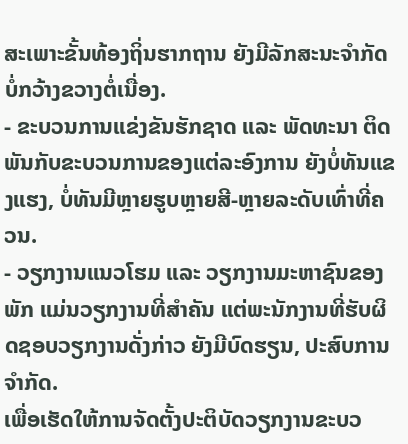ສະເພາະຂັ້ນທ້ອງຖິ່ນຮາກຖານ ຍັງມີລັກສະນະຈຳກັດ ບໍ່ກວ້າງຂວາງຕໍ່ເນື່ອງ.
- ຂະບວນການແຂ່ງຂັນຮັກຊາດ ແລະ ພັດທະນາ ຕິດພັນກັບຂະບວນການຂອງແຕ່ລະອົງການ ຍັງບໍ່ທັນແຂງແຮງ, ບໍ່ທັນມີຫຼາຍຮູບຫຼາຍສີ-ຫຼາຍລະດັບເທົ່າທີ່ຄວນ.
- ວຽກງານແນວໂຮມ ແລະ ວຽກງານມະຫາຊົນຂອງພັກ ແມ່ນວຽກງານທີ່ສໍາຄັນ ແຕ່ພະນັກງານທີ່ຮັບຜິດຊອບວຽກງານດັ່ງກ່າວ ຍັງມີບົດຮຽນ, ປະສົບການຈໍາກັດ.
ເພື່ອເຮັດໃຫ້ການຈັດຕັ້ງປະຕິບັດວຽກງານຂະບວ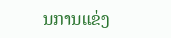ນການແຂ່ງ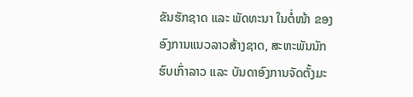ຂັນຮັກຊາດ ແລະ ພັດທະນາ ໃນຕໍ່ໜ້າ ຂອງອົງການແນວລາວສ້າງຊາດ, ສະຫະພັນນັກຮົບເກົ່າລາວ ແລະ ບັນດາອົງການຈັດຕັ້ງມະ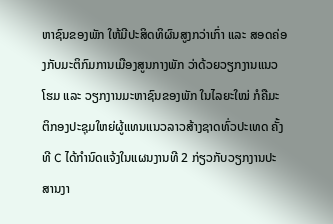ຫາຊົນຂອງພັກ ໃຫ້ມີປະສິດທິຜົນສູງກວ່າເກົ່າ ແລະ ສອດຄ່ອງກັບມະຕິກົມການເມືອງສູນກາງພັກ ວ່າດ້ວຍວຽກງານແນວໂຮມ ແລະ ວຽກງານມະຫາຊົນຂອງພັກ ໃນໄລຍະໃໝ່ ກໍຄືມະຕິກອງປະຊຸມໃຫຍ່ຜູ້ແທນແນວລາວສ້າງຊາດທົ່ວປະເທດ ຄັ້ງທີ C ໄດ້ກໍານົດແຈ້ງໃນແຜນງານທີ 2 ກ່ຽວກັບວຽກງານປະສານງາ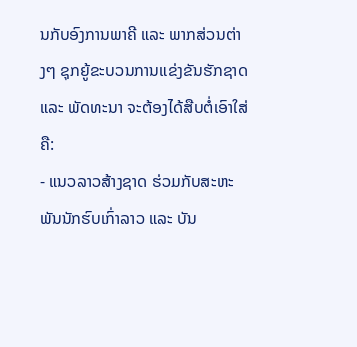ນກັບອົງການພາຄີ ແລະ ພາກສ່ວນຕ່າງໆ ຊຸກຍູ້ຂະບວນການແຂ່ງຂັນຮັກຊາດ ແລະ ພັດທະນາ ຈະຕ້ອງໄດ້ສືບຕໍ່ເອົາໃສ່ ຄື:
- ແນວລາວສ້າງຊາດ ຮ່ວມກັບສະຫະພັນນັກຮົບເກົ່າລາວ ແລະ ບັນ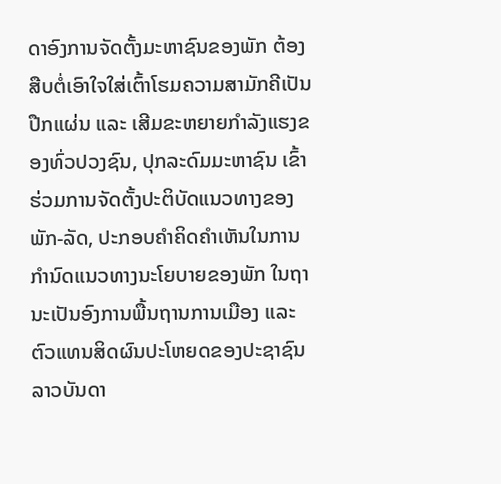ດາອົງການຈັດຕັ້ງມະຫາຊົນຂອງພັກ ຕ້ອງສືບຕໍ່ເອົາໃຈໃສ່ເຕົ້າໂຮມຄວາມສາມັກຄີເປັນປືກແຜ່ນ ແລະ ເສີມຂະຫຍາຍກຳລັງແຮງຂອງທົ່ວປວງຊົນ, ປຸກລະດົມມະຫາຊົນ ເຂົ້າຮ່ວມການຈັດຕັ້ງປະຕິບັດແນວທາງຂອງພັກ-ລັດ, ປະກອບຄໍາຄິດຄໍາເຫັນໃນການກໍານົດແນວທາງນະໂຍບາຍຂອງພັກ ໃນຖານະເປັນອົງການພື້ນຖານການເມືອງ ແລະ ຕົວແທນສິດຜົນປະໂຫຍດຂອງປະຊາຊົນລາວບັນດາ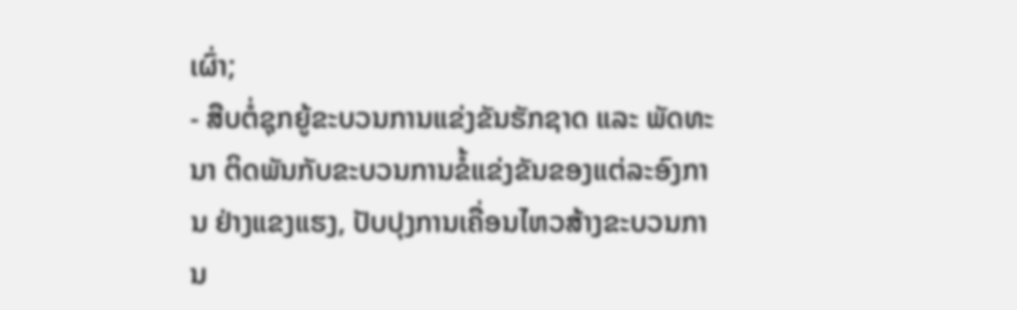ເຜົ່າ;
- ສືບຕໍ່ຊຸກຍູ້ຂະບວນການແຂ່ງຂັນຮັກຊາດ ແລະ ພັດທະນາ ຕິດພັນກັບຂະບວນການຂໍ້ແຂ່ງຂັນຂອງແຕ່ລະອົງການ ຢ່າງແຂງແຮງ, ປັບປຸງການເຄື່ອນໄຫວສ້າງຂະບວນການ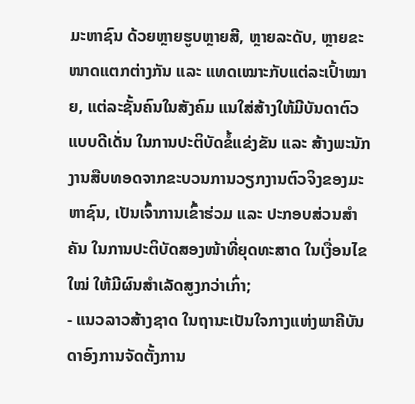ມະຫາຊົນ ດ້ວຍຫຼາຍຮູບຫຼາຍສີ, ຫຼາຍລະດັບ, ຫຼາຍຂະໜາດແຕກຕ່າງກັນ ແລະ ແທດເໝາະກັບແຕ່ລະເປົ້າໝາຍ, ແຕ່ລະຊັ້ນຄົນໃນສັງຄົມ ແນໃສ່ສ້າງໃຫ້ມີບັນດາຕົວແບບດີເດັ່ນ ໃນການປະຕິບັດຂໍ້ແຂ່ງຂັນ ແລະ ສ້າງພະນັກງານສືບທອດຈາກຂະບວນການວຽກງານຕົວຈິງຂອງມະຫາຊົນ, ເປັນເຈົ້າການເຂົ້າຮ່ວມ ແລະ ປະກອບສ່ວນສໍາຄັນ ໃນການປະຕິບັດສອງໜ້າທີ່ຍຸດທະສາດ ໃນເງື່ອນໄຂໃໝ່ ໃຫ້ມີຜົນສໍາເລັດສູງກວ່າເກົ່າ;
- ແນວລາວສ້າງຊາດ ໃນຖານະເປັນໃຈກາງແຫ່ງພາຄີບັນດາອົງການຈັດຕັ້ງການ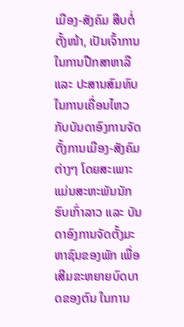ເມືອງ-ສັງຄົມ ສືບຕໍ່ຕັ້ງໜ້າ, ເປັນເຈົ້າການໃນການປືກສາຫາລື ແລະ ປະສານສົມທົບໃນການເຄື່ອນໄຫວກັບບັນດາອົງການຈັດຕັ້ງການເມືອງ-ສັງຄົມຕ່າງໆ ໂດຍສະເພາະ ແມ່ນສະຫະພັນນັກຮົບເກົ່າລາວ ແລະ ບັນດາອົງການຈັດຕັ້ງມະຫາຊົນຂອງພັກ ເພື່ອເສີມຂະຫຍາຍບົດບາດຂອງຕົນ ໃນການ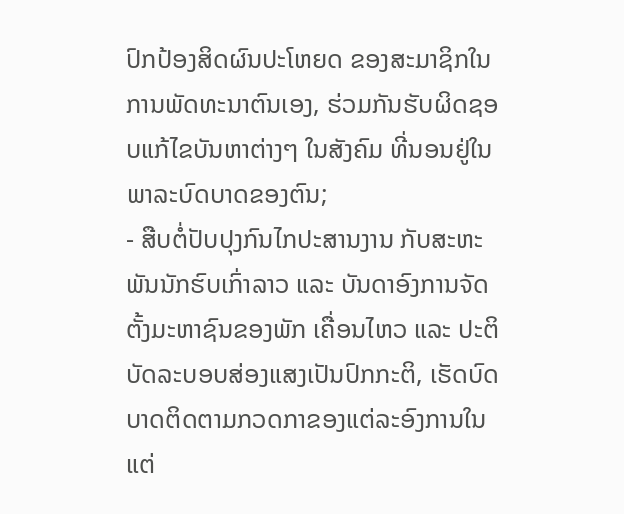ປົກປ້ອງສິດຜົນປະໂຫຍດ ຂອງສະມາຊິກໃນການພັດທະນາຕົນເອງ, ຮ່ວມກັນຮັບຜິດຊອບແກ້ໄຂບັນຫາຕ່າງໆ ໃນສັງຄົມ ທີ່ນອນຢູ່ໃນພາລະບົດບາດຂອງຕົນ;
- ສືບຕໍ່ປັບປຸງກົນໄກປະສານງານ ກັບສະຫະພັນນັກຮົບເກົ່າລາວ ແລະ ບັນດາອົງການຈັດຕັ້ງມະຫາຊົນຂອງພັກ ເຄື່ອນໄຫວ ແລະ ປະຕິບັດລະບອບສ່ອງແສງເປັນປົກກະຕິ, ເຮັດບົດບາດຕິດຕາມກວດກາຂອງແຕ່ລະອົງການໃນແຕ່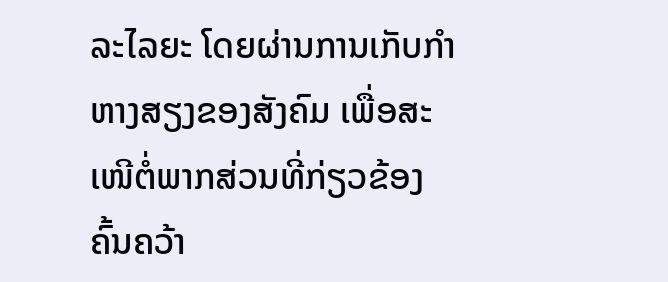ລະໄລຍະ ໂດຍຜ່ານການເກັບກໍາຫາງສຽງຂອງສັງຄົມ ເພື່ອສະເໜີຕໍ່ພາກສ່ວນທີ່ກ່ຽວຂ້ອງຄົ້ນຄວ້າ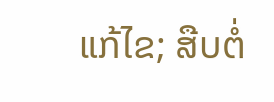ແກ້ໄຂ; ສືບຕໍ່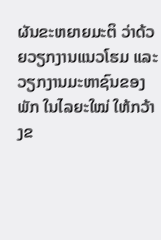ຜັນຂະຫຍາຍມະຕິ ວ່າດ້ວຍວຽກງານແນວໂຮມ ແລະ ວຽກງານມະຫາຊົນຂອງພັກ ໃນໄລຍະໃໝ່ ໃຫ້ກວ້າງຂ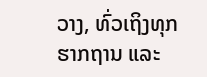ວາງ, ທົ່ວເຖິງທຸກຮາກຖານ ແລະ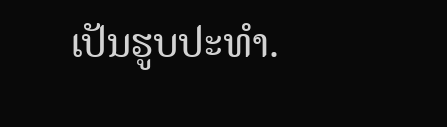ເປັນຮູບປະທໍາ.